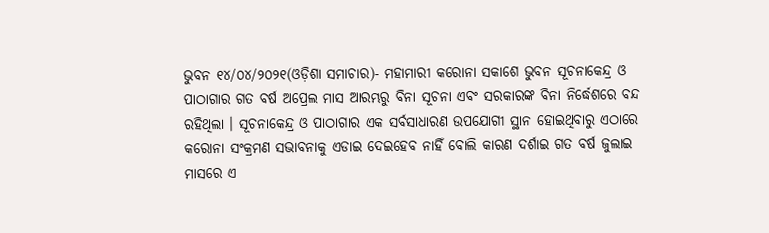ଭୁବନ ୧୪/୦୪/୨୦୨୧(ଓଡ଼ିଶା ସମାଚାର)- ମହାମାରୀ କରୋନା ସକାଶେ ଭୁବନ ସୂଚନାକେନ୍ଦ୍ର ଓ ପାଠାଗାର ଗତ ବର୍ଷ ଅପ୍ରେଲ ମାସ ଆରମ୍ଭରୁ ବିନା ସୂଚନା ଏବଂ ସରକାରଙ୍କ ବିନା ନିର୍ଦ୍ଧେଶରେ ବନ୍ଦ ରହିଥିଲା । ସୂଚନାକେନ୍ଦ୍ର ଓ ପାଠାଗାର ଏକ ସର୍ବସାଧାରଣ ଉପଯୋଗୀ ସ୍ଥାନ ହୋଇଥିବାରୁ ଏଠାରେ କରୋନା ସଂକ୍ରମଣ ସଭାବନାକୁ ଏଡାଇ ଦେଇହେବ ନାହିଁ ବୋଲି କାରଣ ଦର୍ଶାଇ ଗତ ବର୍ଷ ଜୁଲାଇ ମାସରେ ଏ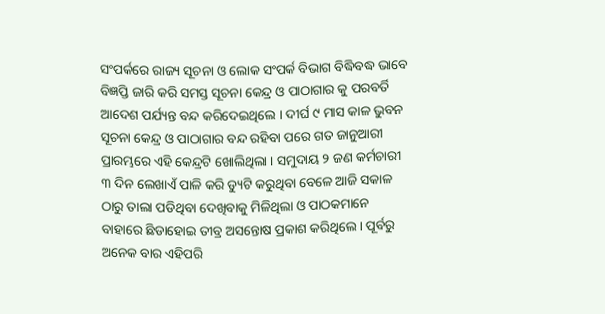ସଂପର୍କରେ ରାଜ୍ୟ ସୂଚନା ଓ ଲୋକ ସଂପର୍କ ବିଭାଗ ବିଦ୍ଧିବଦ୍ଧ ଭାବେ ବିଜ୍ଞପ୍ତି ଜାରି କରି ସମସ୍ତ ସୂଚନା କେନ୍ଦ୍ର ଓ ପାଠାଗାର କୁ ପରବର୍ତି ଆଦେଶ ପର୍ଯ୍ୟନ୍ତ ବନ୍ଦ କରିଦେଇଥିଲେ । ଦୀର୍ଘ ୯ ମାସ କାଳ ଭୁବନ ସୂଚନା କେନ୍ଦ୍ର ଓ ପାଠାଗାର ବନ୍ଦ ରହିବା ପରେ ଗତ ଜାନୁଆରୀ ପ୍ରାରମ୍ଭରେ ଏହି କେନ୍ଦ୍ରଟି ଖୋଲିଥିଲା । ସମୁଦାୟ ୨ ଜଣ କର୍ମଚାରୀ ୩ ଦିନ ଲେଖାଏଁ ପାଳି କରି ଡ୍ୟୁଟି କରୁଥିବା ବେଳେ ଆଜି ସକାଳ ଠାରୁ ତାଲା ପଡିଥିବା ଦେଖିବାକୁ ମିଳିଥିଲା ଓ ପାଠକମାନେ ବାହାରେ ଛିଡାହୋଇ ତୀବ୍ର ଅସନ୍ତୋଷ ପ୍ରକାଶ କରିଥିଲେ । ପୂର୍ବରୁ ଅନେକ ବାର ଏହିପରି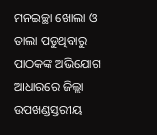ମନଇଚ୍ଛା ଖୋଲା ଓ ତାଲା ପଡୁଥିବାରୁ ପାଠକଙ୍କ ଅଭିଯୋଗ ଆଧାରରେ ଜିଲ୍ଲା ଉପଖଣ୍ଡସ୍ତରୀୟ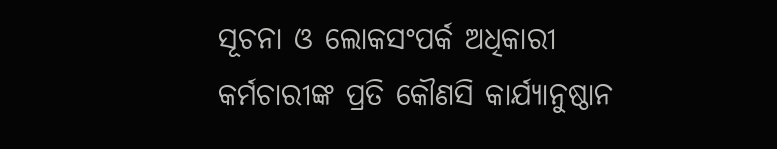ସୂଚନା ଓ ଲୋକସଂପର୍କ ଅଧିକାରୀ କର୍ମଚାରୀଙ୍କ ପ୍ରତି କୌଣସି କାର୍ଯ୍ୟାନୁଷ୍ଠାନ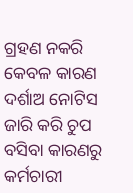ଗ୍ରହଣ ନକରି କେବଳ କାରଣ ଦର୍ଶାଅ ନୋଟିସ ଜାରି କରି ଚୁପ ବସିବା କାରଣରୁ କର୍ମଚାରୀ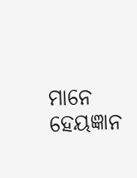ମାନେ ହେୟଜ୍ଞାନ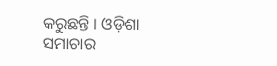କରୁଛନ୍ତି । ଓଡ଼ିଶା ସମାଚାର